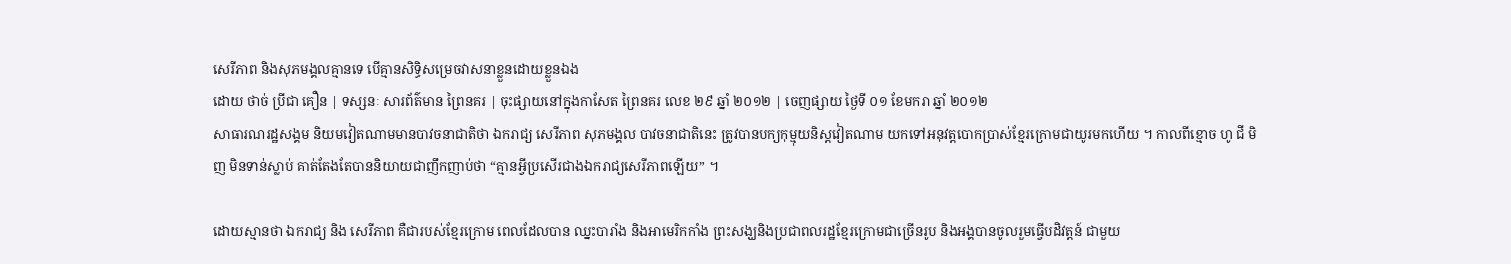សេរីភាព និងសុភមង្គលគ្មានទេ បើគ្មានសិទ្ធិសម្រេចវាសនាខ្លួនដោយខ្លួនឯង
ដោយ ថាច់ ប្រីជា គឿន | ទស្សនៈ សារព័ត៌មាន ព្រៃនគរ | ចុះផ្សាយនៅក្នុងកាសែត ព្រៃនគរ លេខ ២៩ ឆ្នាំ ២០១២ | ចេញផ្សាយ ថ្ងៃទី ០១ ខែមករា ឆ្នាំ ២០១២
សាធារណរដ្ឋសង្គម និយមវៀតណាមមានបាវចនាជាតិថា ឯករាជ្យ សេរីភាព សុភមង្គល បាវចនាជាតិនេះ ត្រូវបានបក្យកុម្មុយនិស្តវៀតណាម យកទៅអនុវត្តបោកប្រាស់ខ្មែរក្រោមជាយូរមកហើយ ។ កាលពីខ្មោច ហូ ជី មិញ មិនទាន់ស្លាប់ គាត់តែងតែបាននិយាយជាញឹកញាប់ថា “គ្មានអ្វីប្រសើរជាងឯករាជ្យសេរីភាពឡើយ” ។

ដោយស្មានថា ឯករាជ្យ និង សេរីភាព គឺជារបស់ខ្មែរក្រោម ពេលដែលបាន ឈ្នះបារាំង និងអាមេរិកកាំង ព្រះសង្ឃនិងប្រជាពលរដ្ឋខ្មែរក្រោមជាច្រើនរូប និងអង្គបានចូលរួមធ្វើបដិវត្តន៍ ជាមួយ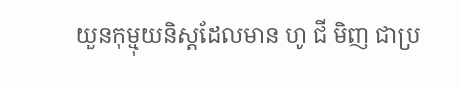យួនកុម្មុយនិស្តដែលមាន ហូ ជី មិញ ជាប្រ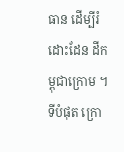ធាន ដើម្បីរំដោះដែន ដីកម្ពុជាក្រោម ។ ទីបំផុត ក្រោ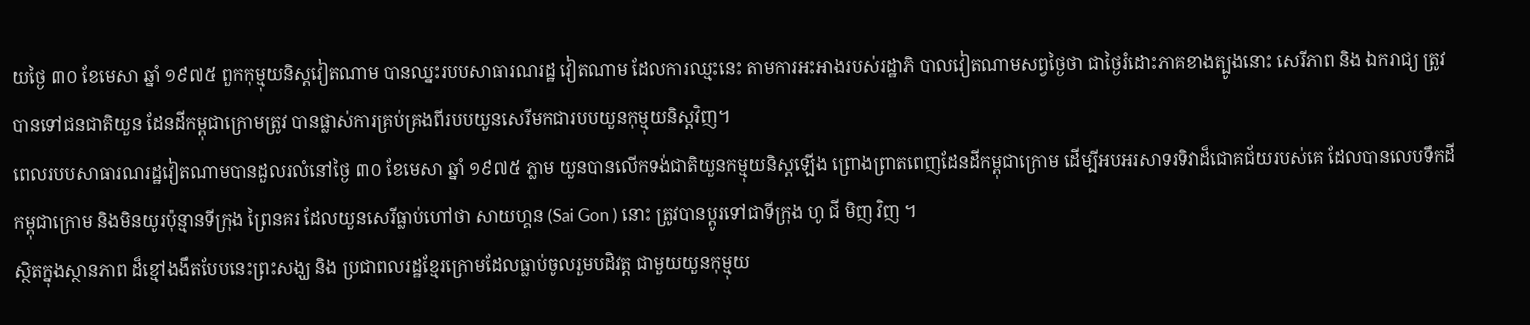យថ្ងៃ ៣០ ខែមេសា ឆ្នាំ ១៩៧៥ ពួកកុម្មុយនិស្តវៀតណាម បានឈ្នះរបបសាធារណរដ្ឋ វៀតណាម ដែលការឈ្មះនេះ តាមការអះអាងរបស់រដ្ឋាភិ បាលវៀតណាមសព្វថ្ងៃថា ជាថ្ងៃរំដោះភាគខាងត្បូងនោះ សេរីភាព និង ឯករាជ្យ ត្រូវបានទៅជនជាតិយួន ដែនដីកម្ពុជាក្រោមត្រូវ បានផ្លាស់ការគ្រប់គ្រងពីរបបយួនសេរីមកជារបបយួនកុម្មុយនិស្តវិញ។
ពេលរបបសាធារណរដ្ឋវៀតណាមបានដួលរលំនៅថ្ងៃ ៣០ ខែមេសា ឆ្នាំ ១៩៧៥ ភ្លាម យួនបានលើកទង់ជាតិយួនកម្មុយនិស្តឡើង ព្រោងព្រាតពេញដែនដីកម្ពុជាក្រោម ដើម្បីអបអរសាទរទិវាដ៏ជោគជ័យរបស់គេ ដែលបានលេបទឹកដីកម្ពុជាក្រោម និងមិនយូរប៉ុន្មានទីក្រុង ព្រៃនគរ ដែលយួនសេរីធ្លាប់ហៅថា សាយហ្គន (Sai Gon ) នោះ ត្រូវបានប្តូរទៅជាទីក្រុង ហូ ជី មិញ វិញ ។
ស្ថិតក្នុងស្ថានភាព ដ៏ខ្មៅងងឹតបែបនេះព្រះសង្ឃ និង ប្រជាពលរដ្ឋខ្មែរក្រោមដែលធ្លាប់ចូលរួមបដិវត្ត ជាមួយយួនកុម្មុយ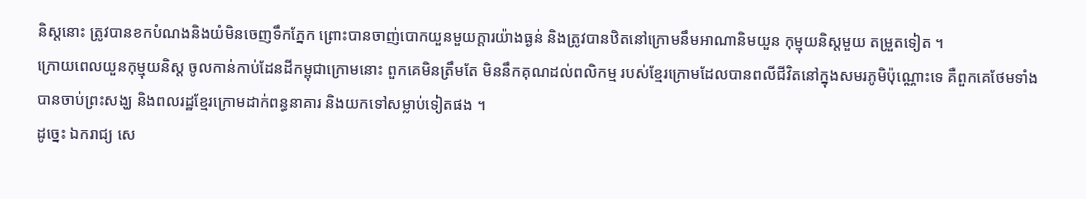និស្តនោះ ត្រូវបានខកបំណងនិងយំមិនចេញទឹកភ្នែក ព្រោះបានចាញ់បោកយួនមួយក្តារយ៉ាងធ្ងន់ និងត្រូវបានឋិតនៅក្រោមនឹមអាណានិមយួន កុម្មុយនិស្តមួយ តម្រួតទៀត ។
ក្រោយពេលយួនកុម្មុយនិស្ត ចូលកាន់កាប់ដែនដីកម្ពុជាក្រោមនោះ ពួកគេមិនត្រឹមតែ មិននឹកគុណដល់ពលិកម្ម របស់ខ្មែរក្រោមដែលបានពលីជីវិតនៅក្នុងសមរភូមិប៉ុណ្ណោះទេ គឺពួកគេថែមទាំងបានចាប់ព្រះសង្ឃ និងពលរដ្ឋខ្មែរក្រោមដាក់ពន្ធនាគារ និងយកទៅសម្លាប់ទៀតផង ។
ដូច្នេះ ឯករាជ្យ សេ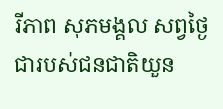រីភាព សុភមង្គល សព្វថ្ងៃ ជារបស់ជនជាតិយួន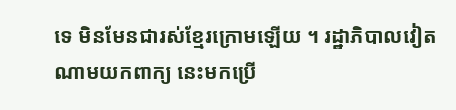ទេ មិនមែនជារស់ខ្មែរក្រោមឡើយ ។ រដ្ឋាភិបាលវៀតណាមយកពាក្យ នេះមកប្រើ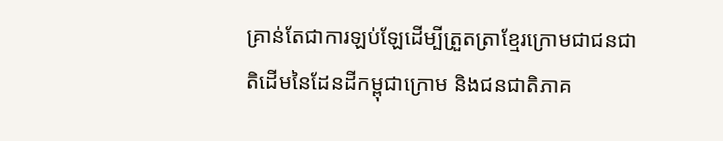គ្រាន់តែជាការឡប់ឡែដើម្បីត្រួតត្រាខ្មែរក្រោមជាជនជាតិដើមនៃដែនដីកម្ពុជាក្រោម និងជនជាតិភាគ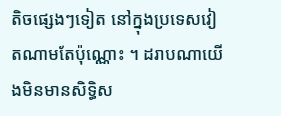តិចផ្សេងៗទៀត នៅក្នុងប្រទេសវៀតណាមតែប៉ុណ្ណោះ ។ ដរាបណាយើងមិនមានសិទ្ធិស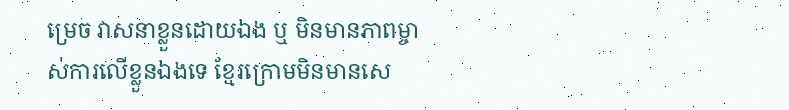ម្រេច វាសនាខ្លួនដោយឯង ឬ មិនមានភាពម្ចាស់ការលើខ្លួនឯងទេ ខ្មែរក្រោមមិនមានសេ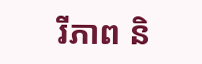រីភាព និ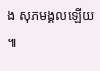ង សុភមង្គលឡើយ ៕